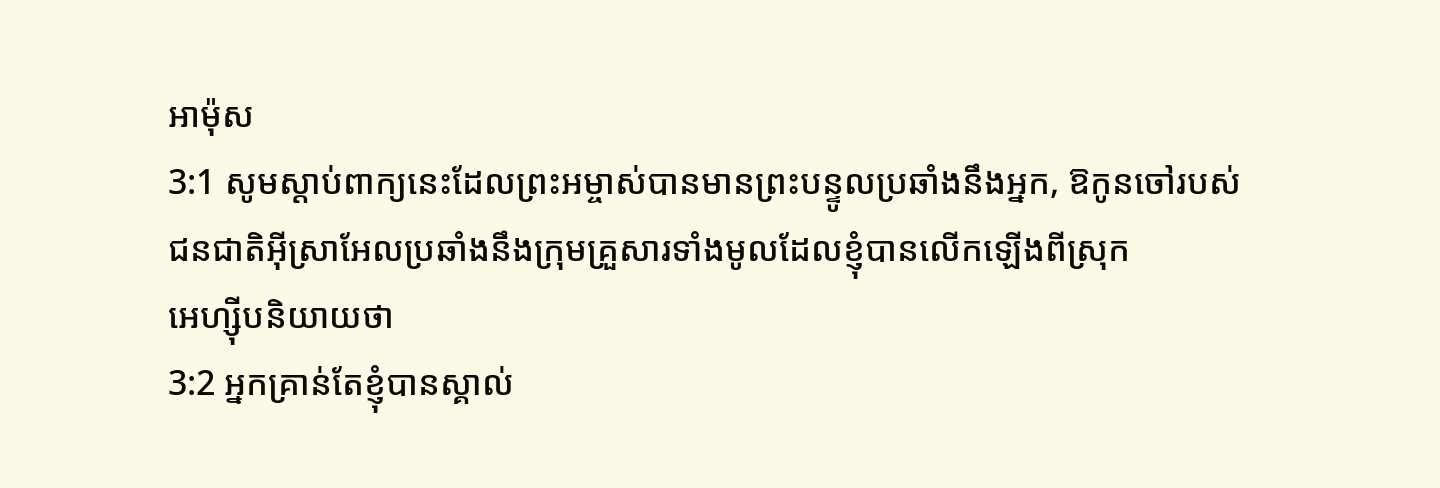អាម៉ុស
3:1 សូមស្ដាប់ពាក្យនេះដែលព្រះអម្ចាស់បានមានព្រះបន្ទូលប្រឆាំងនឹងអ្នក, ឱកូនចៅរបស់
ជនជាតិអ៊ីស្រាអែលប្រឆាំងនឹងក្រុមគ្រួសារទាំងមូលដែលខ្ញុំបានលើកឡើងពីស្រុក
អេហ្ស៊ីបនិយាយថា
3:2 អ្នកគ្រាន់តែខ្ញុំបានស្គាល់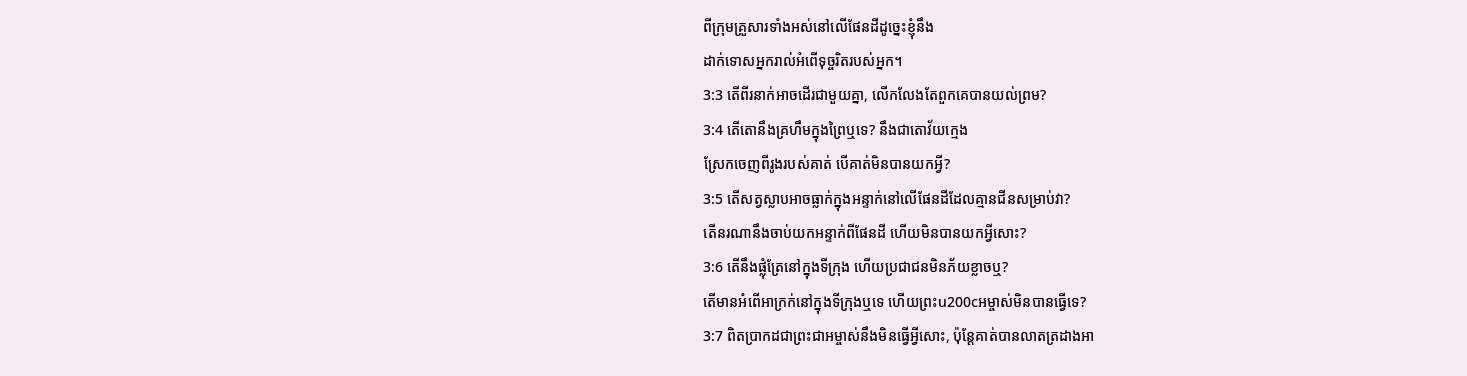ពីក្រុមគ្រួសារទាំងអស់នៅលើផែនដីដូច្នេះខ្ញុំនឹង
ដាក់ទោសអ្នករាល់អំពើទុច្ចរិតរបស់អ្នក។
3:3 តើពីរនាក់អាចដើរជាមួយគ្នា, លើកលែងតែពួកគេបានយល់ព្រម?
3:4 តើតោនឹងគ្រហឹមក្នុងព្រៃឬទេ? នឹងជាតោវ័យក្មេង
ស្រែកចេញពីរូងរបស់គាត់ បើគាត់មិនបានយកអ្វី?
3:5 តើសត្វស្លាបអាចធ្លាក់ក្នុងអន្ទាក់នៅលើផែនដីដែលគ្មានជីនសម្រាប់វា?
តើនរណានឹងចាប់យកអន្ទាក់ពីផែនដី ហើយមិនបានយកអ្វីសោះ?
3:6 តើនឹងផ្លុំត្រែនៅក្នុងទីក្រុង ហើយប្រជាជនមិនភ័យខ្លាចឬ?
តើមានអំពើអាក្រក់នៅក្នុងទីក្រុងឬទេ ហើយព្រះu200cអម្ចាស់មិនបានធ្វើទេ?
3:7 ពិតប្រាកដជាព្រះជាអម្ចាស់នឹងមិនធ្វើអ្វីសោះ, ប៉ុន្តែគាត់បានលាតត្រដាងអា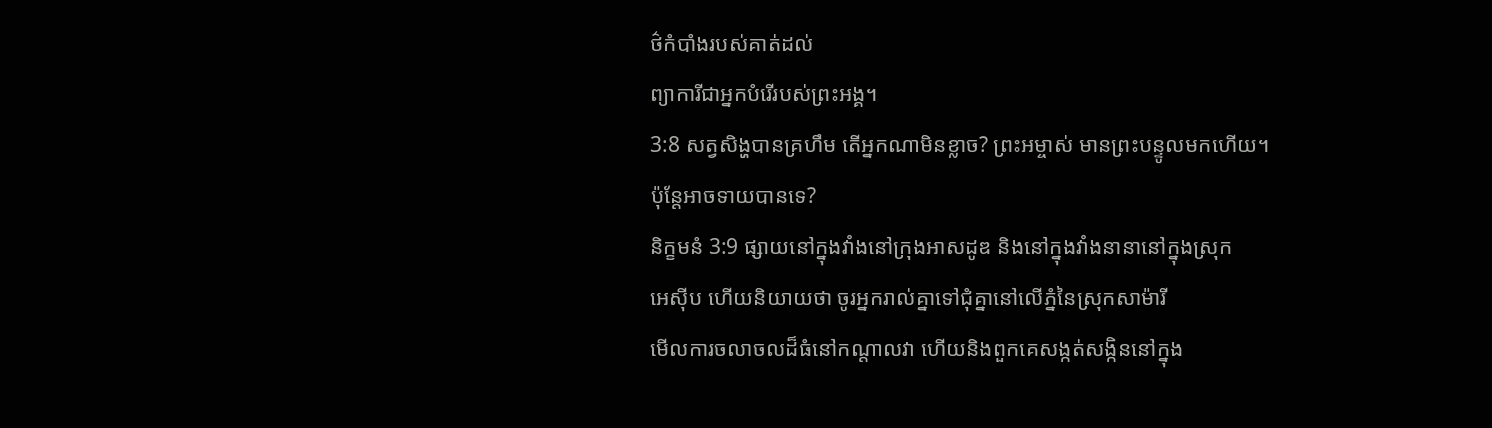ថ៌កំបាំងរបស់គាត់ដល់
ព្យាការីជាអ្នកបំរើរបស់ព្រះអង្គ។
3:8 សត្វសិង្ហបានគ្រហឹម តើអ្នកណាមិនខ្លាច? ព្រះអម្ចាស់ មានព្រះបន្ទូលមកហើយ។
ប៉ុន្តែអាចទាយបានទេ?
និក្ខមនំ 3:9 ផ្សាយនៅក្នុងវាំងនៅក្រុងអាសដូឌ និងនៅក្នុងវាំងនានានៅក្នុងស្រុក
អេស៊ីប ហើយនិយាយថា ចូរអ្នករាល់គ្នាទៅជុំគ្នានៅលើភ្នំនៃស្រុកសាម៉ារី
មើលការចលាចលដ៏ធំនៅកណ្តាលវា ហើយនិងពួកគេសង្កត់សង្កិននៅក្នុង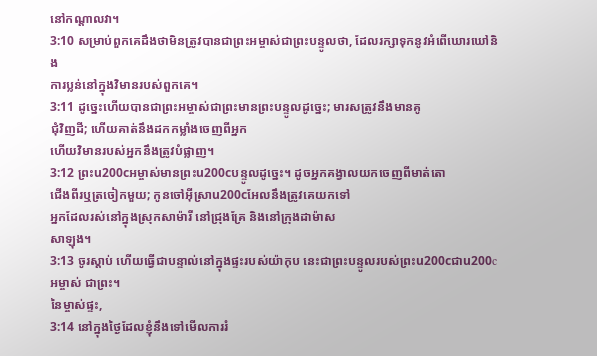នៅកណ្តាលវា។
3:10 សម្រាប់ពួកគេដឹងថាមិនត្រូវបានជាព្រះអម្ចាស់ជាព្រះបន្ទូលថា, ដែលរក្សាទុកនូវអំពើឃោរឃៅនិង
ការប្លន់នៅក្នុងវិមានរបស់ពួកគេ។
3:11 ដូច្នេះហើយបានជាព្រះអម្ចាស់ជាព្រះមានព្រះបន្ទូលដូច្នេះ; មារសត្រូវនឹងមានគូ
ជុំវិញដី; ហើយគាត់នឹងដកកម្លាំងចេញពីអ្នក
ហើយវិមានរបស់អ្នកនឹងត្រូវបំផ្លាញ។
3:12 ព្រះu200cអម្ចាស់មានព្រះu200cបន្ទូលដូច្នេះ។ ដូចអ្នកគង្វាលយកចេញពីមាត់តោ
ជើងពីរឬត្រចៀកមួយ; កូនចៅអ៊ីស្រាu200cអែលនឹងត្រូវគេយកទៅ
អ្នកដែលរស់នៅក្នុងស្រុកសាម៉ារី នៅជ្រុងគ្រែ និងនៅក្រុងដាម៉ាស
សាឡុង។
3:13 ចូរស្ដាប់ ហើយធ្វើជាបន្ទាល់នៅក្នុងផ្ទះរបស់យ៉ាកុប នេះជាព្រះបន្ទូលរបស់ព្រះu200cជាu200cអម្ចាស់ ជាព្រះ។
នៃម្ចាស់ផ្ទះ,
3:14 នៅក្នុងថ្ងៃដែលខ្ញុំនឹងទៅមើលការរំ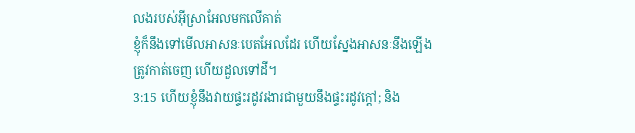លងរបស់អ៊ីស្រាអែលមកលើគាត់
ខ្ញុំក៏នឹងទៅមើលអាសនៈបេតអែលដែរ ហើយស្នែងអាសនៈនឹងឡើង
ត្រូវកាត់ចេញ ហើយដួលទៅដី។
3:15 ហើយខ្ញុំនឹងវាយផ្ទះរដូវរងារជាមួយនឹងផ្ទះរដូវក្តៅ; និង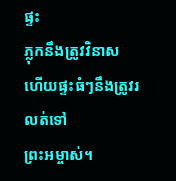ផ្ទះ
ភ្លុកនឹងត្រូវវិនាស ហើយផ្ទះធំៗនឹងត្រូវរលត់ទៅ
ព្រះអម្ចាស់។